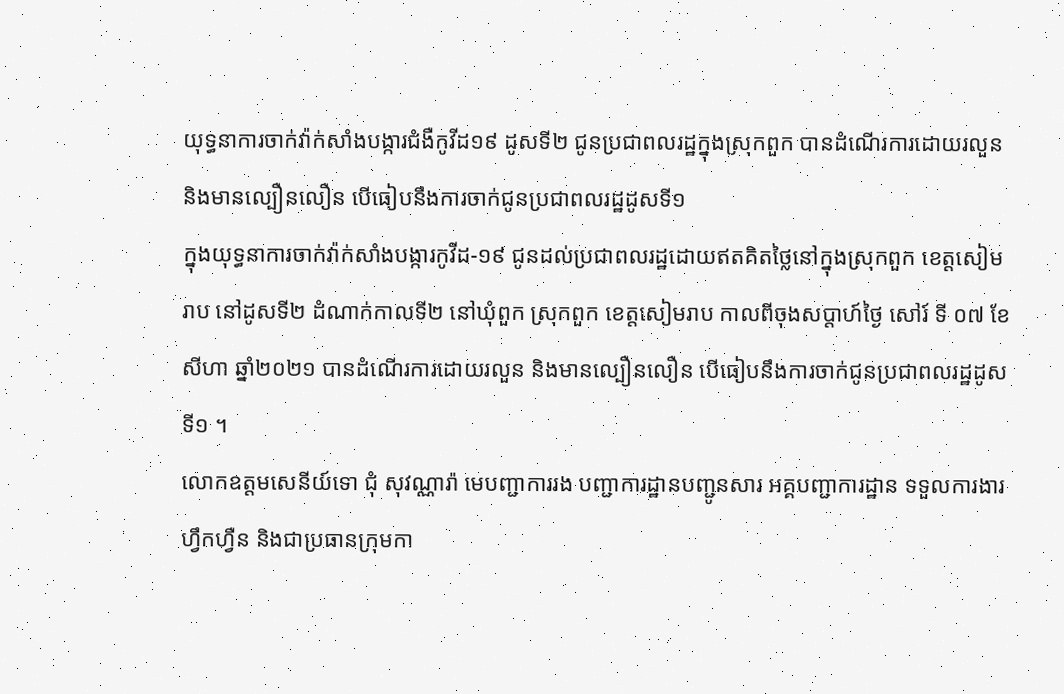យុទ្ធនាការចាក់វ៉ាក់សាំងបង្ការជំងឺកូវីដ១៩ ដូសទី២ ជូនប្រជាពលរដ្ឋក្នុងស្រុកពួក បានដំណើរការដោយរលួន និងមានល្បឿនលឿន បើធៀបនឹងការចាក់ជូនប្រជាពលរដ្ឋដូសទី១
ក្នុងយុទ្ធនាការចាក់វ៉ាក់សាំងបង្ការកូវីដ-១៩ ជូនដល់ប្រជាពលរដ្ឋដោយឥតគិតថ្លៃនៅក្នុងស្រុកពួក ខេត្តសៀមរាប នៅដូសទី២ ដំណាក់កាលទី២ នៅឃុំពួក ស្រុកពួក ខេត្តសៀមរាប កាលពីចុងសប្តាហ៍ថ្ងៃ សៅរ៍ ទី ០៧ ខែ សីហា ឆ្នាំ២០២១ បានដំណើរការដោយរលួន និងមានល្បឿនលឿន បើធៀបនឹងការចាក់ជូនប្រជាពលរដ្ឋដូសទី១ ។
លោកឧត្តមសេនីយ៍ទោ ជុំ សុវណ្ណារ៉ា មេបញ្ជាការរង បញ្ជាការដ្ឋានបញ្ជូនសារ អគ្គបញ្ជាការដ្ឋាន ទទួលការងារហ្វឹកហ្វឺន និងជាប្រធានក្រុមកា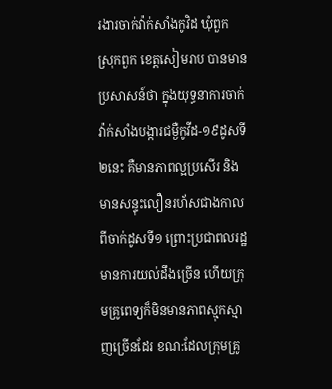រងារចាក់វ៉ាក់សាំងកូវិដ ឃុំពួក ស្រុកពួក ខេត្តសៀមរាប បានមានប្រសាសន៍ថា ក្នុងយុទ្ធនាការចាក់វ៉ាក់សាំងបង្ការជម្ងឺកូវីដ-១៩ដូសទី២នេះ គឺមានភាពល្អប្រសើរ និង មានសន្ទុះលឿនរហ័សជាងកាលពីចាក់ដូសទី១ ព្រោះប្រជាពលរដ្ឋមានការយល់ដឹងច្រើន ហើយក្រុមគ្រូពេទ្យក៏មិនមានភាពស្មុកស្មាញច្រើនដែរ ខណ:ដែលក្រុមគ្រូ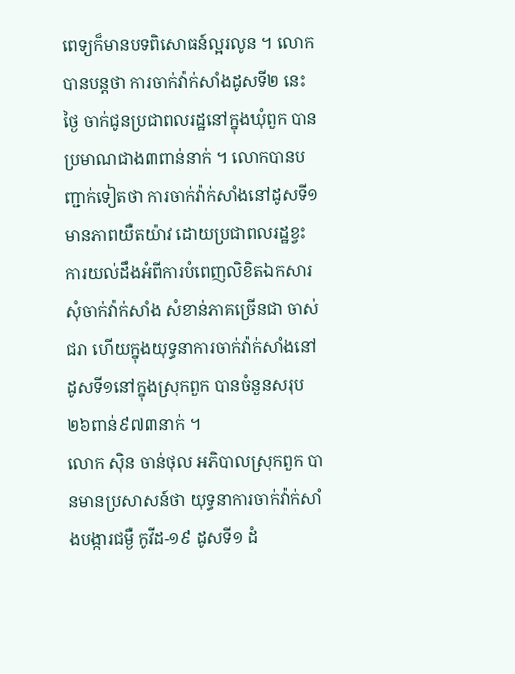ពេទ្យក៏មានបទពិសោធន៍ល្អរលូន ។ លោកបានបន្ដថា ការចាក់វ៉ាក់សាំងដូសទី២ នេះ ថ្ងៃ ចាក់ជូនប្រជាពលរដ្ឋនៅក្នុងឃុំពួក បានប្រមាណជាង៣ពាន់នាក់ ។ លោកបានបញ្ជាក់ទៀតថា ការចាក់វ៉ាក់សាំងនៅដូសទី១ មានភាពយឺតយ៉ាវ ដោយប្រជាពលរដ្ឋខ្វះការយល់ដឹងអំពីការបំពេញលិខិតឯកសារសុំចាក់វ៉ាក់សាំង សំខាន់ភាគច្រើនជា ចាស់ជរា ហើយក្នុងយុទ្ធនាការចាក់វ៉ាក់សាំងនៅដូសទី១នៅក្នុងស្រុកពួក បានចំនួនសរុប ២៦ពាន់៩៧៣នាក់ ។
លោក ស៊ិន ចាន់ថុល អភិបាលស្រុកពួក បានមានប្រសាសន៍ថា យុទ្ធនាការចាក់វ៉ាក់សាំងបង្ការជម្ងឺ កូវីដ-១៩ ដូសទី១ ដំ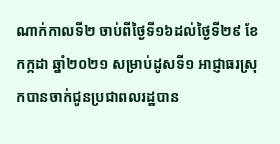ណាក់កាលទី២ ចាប់ពីថ្ងៃទី១៦ដល់ថ្ងៃទី២៩ ខែកក្កដា ឆ្នាំ២០២១ សម្រាប់ដូសទី១ អាជ្ញាធរស្រុកបានចាក់ជូនប្រជាពលរដ្ឋបាន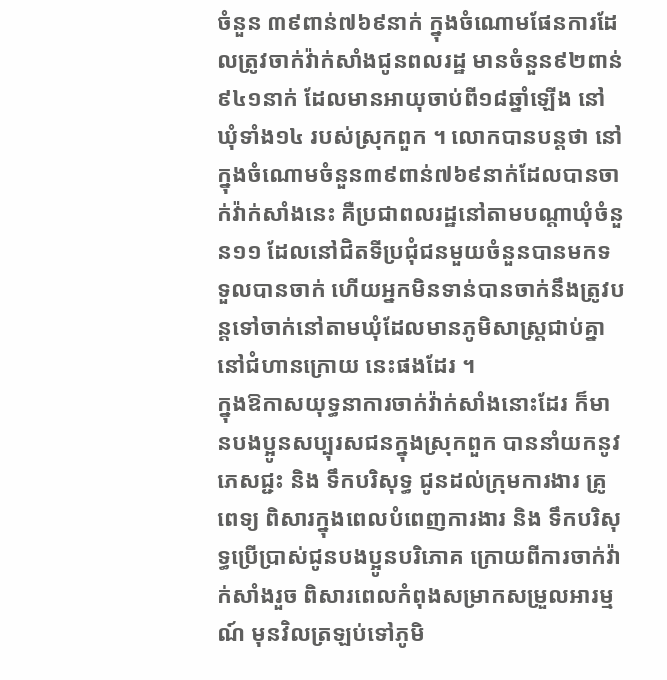ចំនួន ៣៩ពាន់៧៦៩នាក់ ក្នុងចំណោមផែនការដែលត្រូវចាក់វ៉ាក់សាំងជូនពលរដ្ឋ មានចំនួន៩២ពាន់៩៤១នាក់ ដែលមានអាយុចាប់ពី១៨ឆ្នាំឡើង នៅឃុំទាំង១៤ របស់ស្រុកពួក ។ លោកបានបន្ដថា នៅក្នុងចំណោមចំនួន៣៩ពាន់៧៦៩នាក់ដែលបានចាក់វ៉ាក់សាំងនេះ គឺប្រជាពលរដ្ឋនៅតាមបណ្តាឃុំចំនួន១១ ដែលនៅជិតទីប្រជុំជនមួយចំនួនបានមកទទួលបានចាក់ ហើយអ្នកមិនទាន់បានចាក់នឹងត្រូវបន្តទៅចាក់នៅតាមឃុំដែលមានភូមិសាស្ត្រជាប់គ្នា នៅជំហានក្រោយ នេះផងដែរ ។
ក្នុងឱកាសយុទ្ធនាការចាក់វ៉ាក់សាំងនោះដែរ ក៏មានបងប្អូនសប្បុរសជនក្នុងស្រុកពួក បាននាំយកនូវភេសជ្ជះ និង ទឹកបរិសុទ្ធ ជូនដល់ក្រុមការងារ គ្រូពេទ្យ ពិសារក្នុងពេលបំពេញការងារ និង ទឹកបរិសុទ្ធប្រើប្រាស់ជូនបងប្អូនបរិភោគ ក្រោយពីការចាក់វ៉ាក់សាំងរួច ពិសារពេលកំពុងសម្រាកសម្រួលអារម្មណ៍ មុនវិលត្រឡប់ទៅភូមិ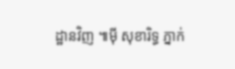ដ្ឋានវិញ ៕ម៉ី សុខារិទ្ធ ភ្នាក់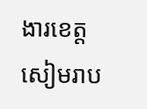ងារខេត្តសៀមរាប